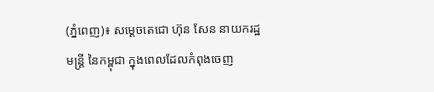(ភ្នំពេញ)៖ សម្តេចតេជោ ហ៊ុន សែន នាយករដ្ឋមន្រ្តី នៃកម្ពុជា ក្នុងពេលដែលកំពុងចេញ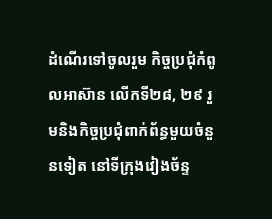ដំណើរទៅចូលរួម កិច្ចប្រជុំកំពូលអាស៊ាន លើកទី២៨, ២៩ រួមនិងកិច្ចប្រជុំពាក់ព័ន្ធមួយចំនួនទៀត នៅទីក្រុងវៀងច័ន្ទ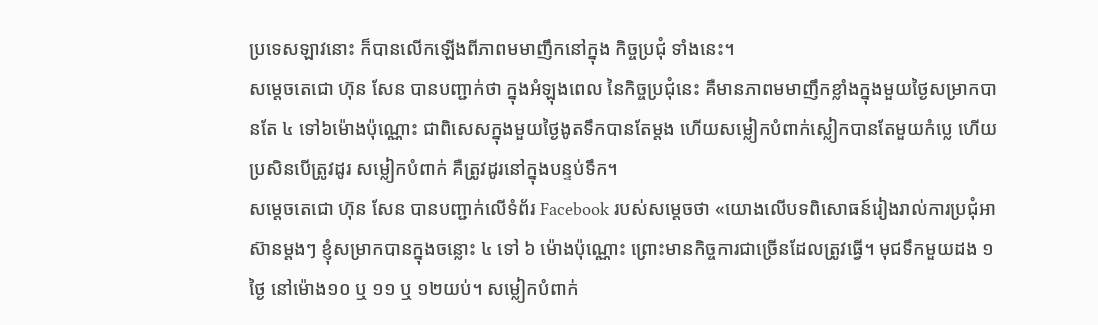ប្រទេសឡាវនោះ ក៏បានលើកឡើងពីភាពមមាញឹកនៅក្នុង កិច្ចប្រជុំ ទាំងនេះ។
សម្តេចតេជោ ហ៊ុន សែន បានបញ្ជាក់ថា ក្នុងអំឡុងពេល នៃកិច្ចប្រជុំនេះ គឺមានភាពមមាញឹកខ្លាំងក្នុងមួយថ្ងៃសម្រាកបានតែ ៤ ទៅ៦ម៉ោងប៉ុណ្ណោះ ជាពិសេសក្នុងមួយថ្ងៃងូតទឹកបានតែម្តង ហើយសម្លៀកបំពាក់ស្លៀកបានតែមួយកំប្លេ ហើយប្រសិនបើត្រូវដូរ សម្លៀកបំពាក់ គឺត្រូវដូរនៅក្នុងបន្ទប់ទឹក។
សម្តេចតេជោ ហ៊ុន សែន បានបញ្ជាក់លើទំព័រ Facebook របស់សម្តេចថា «យោងលើបទពិសោធន៍រៀងរាល់ការប្រជុំអាស៊ានម្តងៗ ខ្ញុំសម្រាកបានក្នុងចន្លោះ ៤ ទៅ ៦ ម៉ោងប៉ុណ្ណោះ ព្រោះមានកិច្ចការជាច្រើនដែលត្រូវធ្វើ។ មុជទឹកមួយដង ១ថ្ងៃ នៅម៉ោង១០ ឬ ១១ ឬ ១២យប់។ សម្លៀកបំពាក់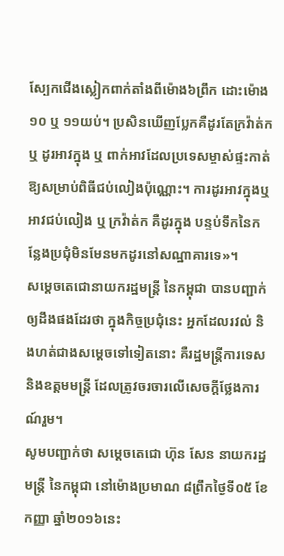ស្បែកជើងស្លៀកពាក់តាំងពីម៉ោង៦ព្រឹក ដោះម៉ោង១០ ឬ ១១យប់។ ប្រសិនឃើញប្លែកគឺដូរតែក្រវ៉ាត់ក ឬ ដូរអាវក្នុង ឬ ពាក់អាវដែលប្រទេសម្ចាស់ផ្ទះកាត់ឱ្យសម្រាប់ពិធីជប់លៀងប៉ុណ្ណោះ។ ការដូរអាវក្នុងឬអាវជប់លៀង ឬ ក្រវ៉ាត់ក គឺដូរក្នុង បន្ទប់ទឹកនៃកន្លែងប្រជុំមិនមែនមកដូរនៅសណ្ឋាគារទេ»។
សម្តេចតេជោនាយករដ្ឋមន្រ្តី នៃកម្ពុជា បានបញ្ជាក់ឲ្យដឹងផងដែរថា ក្នុងកិច្ចប្រជុំនេះ អ្នកដែលរវល់ និងហត់ជាងសម្តេចទៅទៀតនោះ គឺរដ្ឋមន្ត្រីការទេស និងឧត្តមមន្ត្រី ដែលត្រូវចរចារលើសេចក្តីថ្លែងការណ៍រួម។
សូមបញ្ជាក់ថា សម្តេចតេជោ ហ៊ុន សែន នាយករដ្ឋមន្រ្តី នៃកម្ពុជា នៅម៉ោងប្រមាណ ៨ព្រឹកថ្ងៃទី០៥ ខែកញ្ញា ឆ្នាំ២០១៦នេះ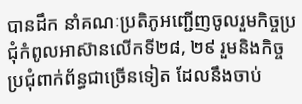បានដឹក នាំគណៈប្រតិភូអញ្ជើញចូលរួមកិច្ចប្រជុំកំពូលអាស៊ានលើកទី២៨, ២៩ រួមនិងកិច្ចប្រជុំពាក់ព័ន្ធជាច្រើនទៀត ដែលនឹងចាប់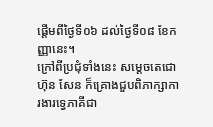ផ្តើមពីថ្ងៃទី០៦ ដល់ថ្ងៃទី០៨ ខែកញ្ញានេះ។
ក្រៅពីប្រជុំទាំងនេះ សម្តេចតេជោ ហ៊ុន សែន ក៏គ្រោងជួបពិភាក្សាការងារទ្វេភាគីជា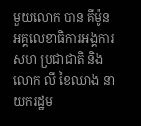មួយលោក បាន គីម៉ូន អគ្គលេខាធិការអង្គការសហ ប្រជាជាតិ និងលោក លី ខៃឈាង នាយករដ្ឋម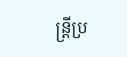ន្រ្តីប្រ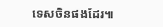ទេសចិនផងដែរ៕